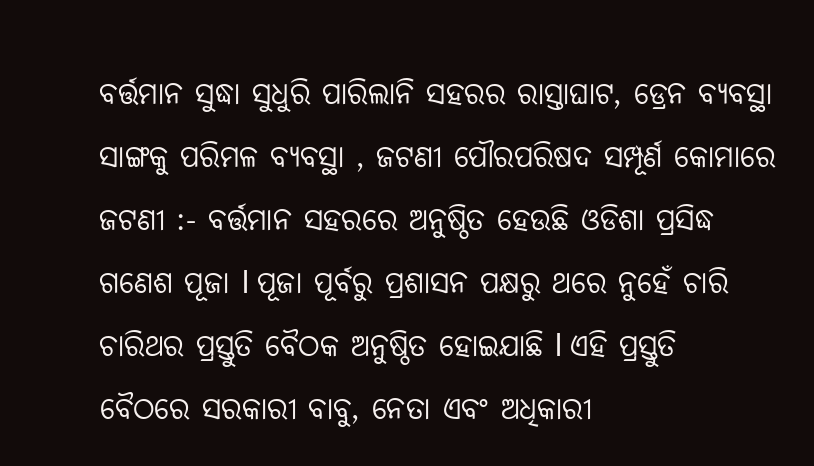ବର୍ତ୍ତମାନ ସୁଦ୍ଧା ସୁଧୁରି ପାରିଲାନି ସହରର ରାସ୍ତାଘାଟ, ଡ୍ରେନ ବ୍ୟବସ୍ଥା ସାଙ୍ଗକୁ ପରିମଳ ବ୍ୟବସ୍ଥା , ଜଟଣୀ ପୌରପରିଷଦ ସମ୍ପୂର୍ଣ କୋମାରେ
ଜଟଣୀ :- ବର୍ତ୍ତମାନ ସହରରେ ଅନୁଷ୍ଠିତ ହେଉଛି ଓଡିଶା ପ୍ରସିଦ୍ଧ ଗଣେଶ ପୂଜା l ପୂଜା ପୂର୍ବରୁ ପ୍ରଶାସନ ପକ୍ଷରୁ ଥରେ ନୁହେଁ ଚାରି ଚାରିଥର ପ୍ରସ୍ତୁତି ବୈଠକ ଅନୁଷ୍ଠିତ ହୋଇଯାଛି l ଏହି ପ୍ରସ୍ତୁତି ବୈଠରେ ସରକାରୀ ବାବୁ, ନେତା ଏବଂ ଅଧିକାରୀ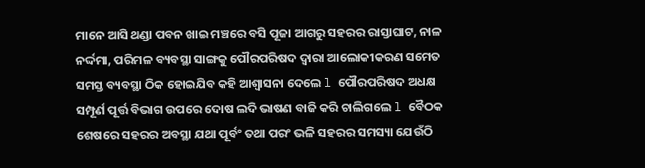ମାନେ ଆସି ଥଣ୍ଡା ପବନ ଖାଇ ମଞ୍ଚରେ ବସି ପୂଜା ଆଗରୁ ସହରର ରାସ୍ତାଘାଟ, ନାଳ ନର୍ଦ୍ଦମା, ପରିମଳ ବ୍ୟବସ୍ଥା ସାଙ୍ଗକୁ ପୌରପରିଷଦ ଦ୍ୱାରା ଆଲୋକୀକରଣ ସମେତ ସମସ୍ତ ବ୍ୟବସ୍ଥା ଠିକ ହୋଇଯିବ କହି ଆଶ୍ୱାସନା ଦେଲେ l ପୌରପରିଷଦ ଅଧକ୍ଷ ସମ୍ପୂର୍ଣ ପୂର୍ତ୍ତ ବିଭାଗ ଉପରେ ଦୋଷ ଲଦି ଭାଷଣ ବାଜି କରି ଚାଲିଗଲେ l ବୈଠକ ଶେଷରେ ସହରର ଅବସ୍ଥା ଯଥା ପୂର୍ବଂ ତଥା ପରଂ ଭଳି ସହରର ସମସ୍ୟା ଯେଉଁଠି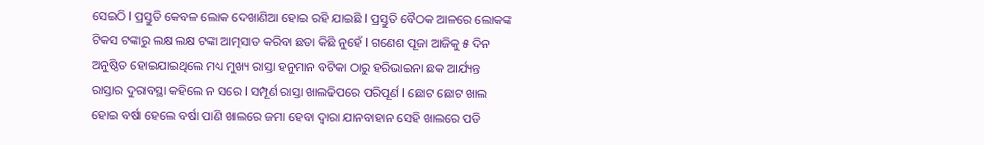ସେଇଠି l ପ୍ରସ୍ତୁତି କେବଳ ଲୋକ ଦେଖାଣିଆ ହୋଇ ରହି ଯାଇଛି l ପ୍ରସ୍ତୁତି ବୈଠକ ଆଳରେ ଲୋକଙ୍କ ଟିକସ ଟଙ୍କାରୁ ଲକ୍ଷ ଲକ୍ଷ ଟଙ୍କା ଆତ୍ମସାତ କରିବା ଛଡା କିଛି ନୁହେଁ l ଗଣେଶ ପୂଜା ଆଜିକୁ ୫ ଦିନ ଅନୁଷ୍ଠିତ ହୋଇଯାଇଥିଲେ ମଧ୍ୟ ମୁଖ୍ୟ ରାସ୍ତା ହନୁମାନ ବଟିକା ଠାରୁ ହରିଭାଇନା ଛକ ଆର୍ଯ୍ୟନ୍ତ ରାସ୍ତାର ଦୁରାବସ୍ଥା କହିଲେ ନ ସରେ l ସମ୍ପୂର୍ଣ ରାସ୍ତା ଖାଲଢିପରେ ପରିପୂର୍ଣ l ଛୋଟ ଛୋଟ ଖାଲ ହୋଇ ବର୍ଷା ହେଲେ ବର୍ଷା ପାଣି ଖାଲରେ ଜମା ହେବା ଦ୍ୱାରା ଯାନବାହାନ ସେହି ଖାଲରେ ପଡି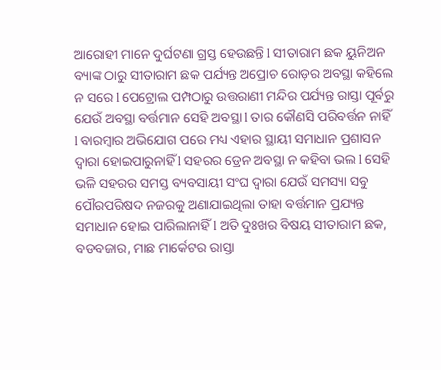ଆରୋହୀ ମାନେ ଦୁର୍ଘଟଣା ଗ୍ରସ୍ତ ହେଉଛନ୍ତି l ସୀତାରାମ ଛକ ୟୁନିଅନ ବ୍ୟାଙ୍କ ଠାରୁ ସୀତାରାମ ଛକ ପର୍ଯ୍ୟନ୍ତ ଅପ୍ରୋଚ ରୋଡ଼ର ଅବସ୍ଥା କହିଲେ ନ ସରେ l ପେଟ୍ରୋଲ ପମ୍ପଠାରୁ ଉତ୍ତରାଣୀ ମନ୍ଦିର ପର୍ଯ୍ୟନ୍ତ ରାସ୍ତା ପୂର୍ବରୁ ଯେଉଁ ଅବସ୍ଥା ବର୍ତ୍ତମାନ ସେହି ଅବସ୍ଥା l ତାର କୌଣସି ପରିବର୍ତ୍ତନ ନାହିଁ l ବାରମ୍ବାର ଅଭିଯୋଗ ପରେ ମଧ୍ୟ ଏହାର ସ୍ଥାୟୀ ସମାଧାନ ପ୍ରଶାସନ ଦ୍ୱାରା ହୋଇପାରୁନାହିଁ l ସହରର ଡ୍ରେନ ଅବସ୍ଥା ନ କହିବା ଭଲ l ସେହି ଭଳି ସହରର ସମସ୍ତ ବ୍ୟବସାୟୀ ସଂଘ ଦ୍ୱାରା ଯେଉଁ ସମସ୍ୟା ସବୁ ପୌରପରିଷଦ ନଜରକୁ ଅଣାଯାଇଥିଲା ତାହା ବର୍ତ୍ତମାନ ପ୍ରଯ୍ୟନ୍ତ ସମାଧାନ ହୋଇ ପାରିଲାନାହିଁ l ଅତି ଦୁଃଖର ବିଷୟ ସୀତାରାମ ଛକ, ବଡବଜାର, ମାଛ ମାର୍କେଟର ରାସ୍ତା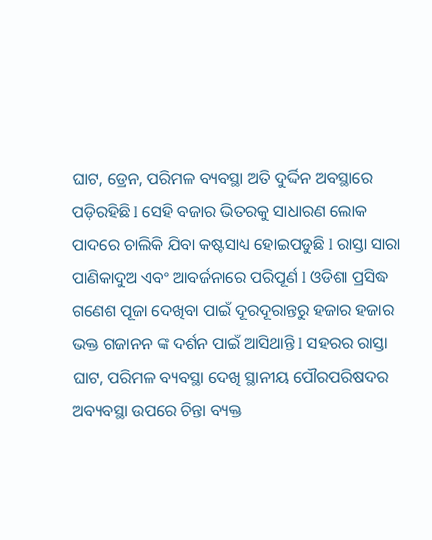ଘାଟ, ଡ୍ରେନ, ପରିମଳ ବ୍ୟବସ୍ଥା ଅତି ଦୁର୍ଦ୍ଦିନ ଅବସ୍ଥାରେ ପଡ଼ିରହିଛି l ସେହି ବଜାର ଭିତରକୁ ସାଧାରଣ ଲୋକ ପାଦରେ ଚାଲିକି ଯିବା କଷ୍ଟସାଧ୍ୟ ହୋଇପଡୁଛି l ରାସ୍ତା ସାରା ପାଣିକାଦୁଅ ଏବଂ ଆବର୍ଜନାରେ ପରିପୂର୍ଣ l ଓଡିଶା ପ୍ରସିଦ୍ଧ ଗଣେଶ ପୂଜା ଦେଖିବା ପାଇଁ ଦୂରଦୂରାନ୍ତରୁ ହଜାର ହଜାର ଭକ୍ତ ଗଜାନନ ଙ୍କ ଦର୍ଶନ ପାଇଁ ଆସିଥାନ୍ତି l ସହରର ରାସ୍ତା ଘାଟ, ପରିମଳ ବ୍ୟବସ୍ଥା ଦେଖି ସ୍ଥାନୀୟ ପୌରପରିଷଦର ଅବ୍ୟବସ୍ଥା ଉପରେ ଚିନ୍ତା ବ୍ୟକ୍ତ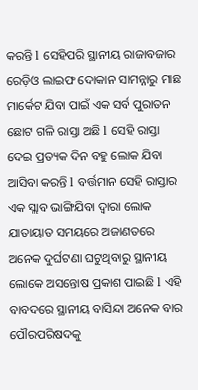କରନ୍ତି l ସେହିପରି ସ୍ଥାନୀୟ ରାଜାବଜାର ରେଡ଼ିଓ ଲାଇଫ ଦୋକାନ ସାମନ୍ନାରୁ ମାଛ ମାର୍କେଟ ଯିବା ପାଇଁ ଏକ ସର୍ବ ପୁରାତନ ଛୋଟ ଗଳି ରାସ୍ତା ଅଛି l ସେହି ରାସ୍ତା ଦେଇ ପ୍ରତ୍ୟକ ଦିନ ବହୁ ଲୋକ ଯିବା ଆସିବା କରନ୍ତି l ବର୍ତ୍ତମାନ ସେହି ରାସ୍ତାର ଏକ ସ୍ଲାବ ଭାଙ୍ଗିଯିବା ଦ୍ୱାରା ଲୋକ ଯାତାୟାତ ସମୟରେ ଅଜାଣତରେ ଅନେକ ଦୁର୍ଘଟଣା ଘଟୁଥିବାରୁ ସ୍ଥାନୀୟ ଲୋକେ ଅସନ୍ତୋଷ ପ୍ରକାଶ ପାଇଛି l ଏହି ବାବଦରେ ସ୍ଥାନୀୟ ବାସିନ୍ଦା ଅନେକ ବାର ପୌରପରିଷଦକୁ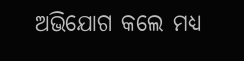ଅଭିଯୋଗ କଲେ ମଧ୍ୟ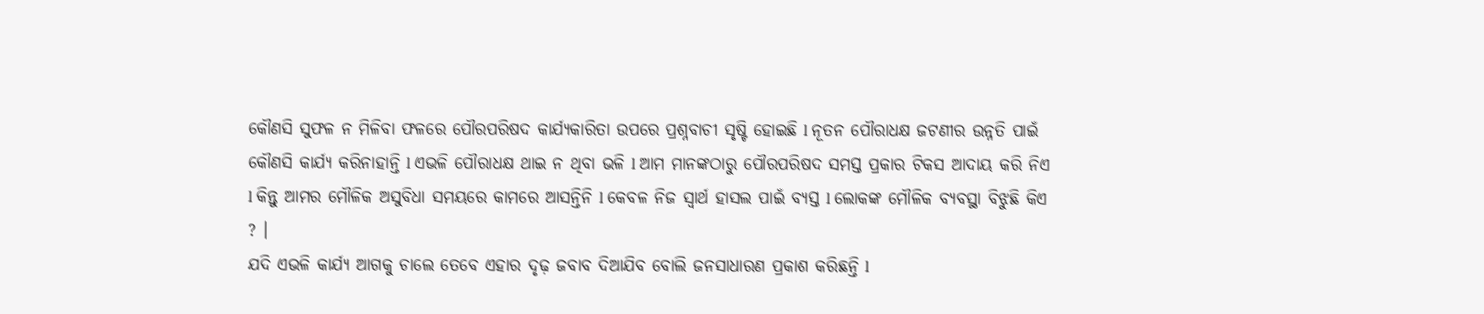କୌଣସି ସୁଫଳ ନ ମିଳିବା ଫଳରେ ପୌରପରିଷଦ କାର୍ଯ୍ୟକାରିତା ଉପରେ ପ୍ରଶ୍ନବାଚୀ ସୃଷ୍ଟି ହୋଇଛି l ନୂତନ ପୌରାଧକ୍ଷ ଜଟଣୀର ଉନ୍ନତି ପାଇଁ କୌଣସି କାର୍ଯ୍ୟ କରିନାହାନ୍ତି l ଏଭଳି ପୌରାଧକ୍ଷ ଥାଇ ନ ଥିବା ଭଳି l ଆମ ମାନଙ୍କଠାରୁ ପୌରପରିଷଦ ସମସ୍ତ ପ୍ରକାର ଟିକସ ଆଦାୟ କରି ନିଏ l କିନ୍ତୁ ଆମର ମୌଳିକ ଅସୁବିଧା ସମୟରେ କାମରେ ଆସନ୍ତିନି l କେବଳ ନିଜ ସ୍ୱାର୍ଥ ହାସଲ ପାଇଁ ବ୍ୟସ୍ତ l ଲୋକଙ୍କ ମୌଳିକ ବ୍ୟବସ୍ଥା ବିଝୁଛି କିଏ ? ।
ଯଦି ଏଭଳି କାର୍ଯ୍ୟ ଆଗକୁ ଚାଲେ ତେବେ ଏହାର ଦୃଢ଼ ଜବାବ ଦିଆଯିବ ବୋଲି ଜନସାଧାରଣ ପ୍ରକାଶ କରିଛନ୍ତି l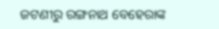ଜଟଣୀରୁ ରଙ୍ଗନାଥ ବେହେରାଙ୍କ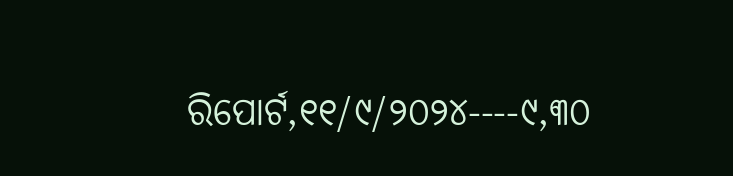ରିପୋର୍ଟ,୧୧/୯/୨୦୨୪----୯,୩୦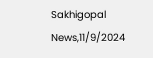Sakhigopal News,11/9/2024